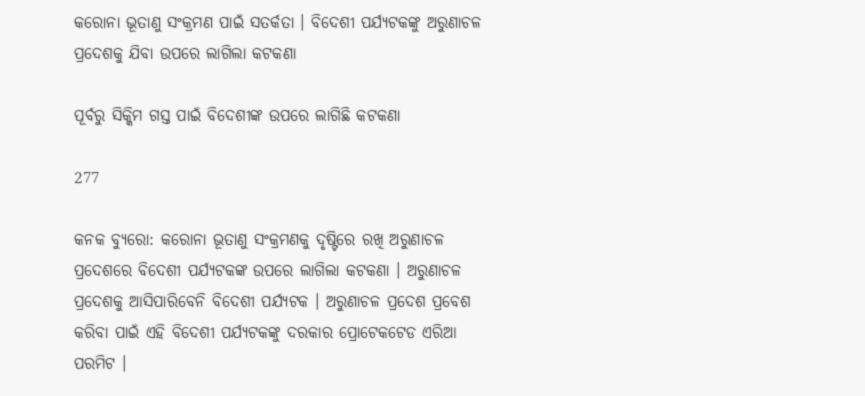କରୋନା ଭୂତାଣୁ ସଂକ୍ରମଣ ପାଇଁ ସତର୍କତା । ବିଦେଶୀ ପର୍ଯ୍ୟଟକଙ୍କୁ ଅରୁଣାଚଳ ପ୍ରଦେଶକୁ ଯିବା ଉପରେ ଲାଗିଲା କଟକଣା

ପୂର୍ବରୁ ସିକ୍କିମ ଗସ୍ତ ପାଇଁ ବିଦେଶୀଙ୍କ ଉପରେ ଲାଗିଛି କଟକଣା

277

କନକ ବ୍ୟୁରୋ: କରୋନା ଭୂତାଣୁ ସଂକ୍ରମଣକୁ ଦୃଷ୍ଟିରେ ରଖି ଅରୁଣାଚଳ ପ୍ରଦେଶରେ ବିଦେଶୀ ପର୍ଯ୍ୟଟକଙ୍କ ଉପରେ ଲାଗିଲା କଟକଣା । ଅରୁଣାଚଳ ପ୍ରଦେଶକୁ ଆସିପାରିବେନି ବିଦେଶୀ ପର୍ଯ୍ୟଟକ । ଅରୁଣାଚଳ ପ୍ରଦେଶ ପ୍ରବେଶ କରିବା ପାଇଁ ଏହି ବିଦେଶୀ ପର୍ଯ୍ୟଟକଙ୍କୁ ଦରକାର ପ୍ରୋଟେକଟେଡ ଏରିଆ ପରମିଟ ।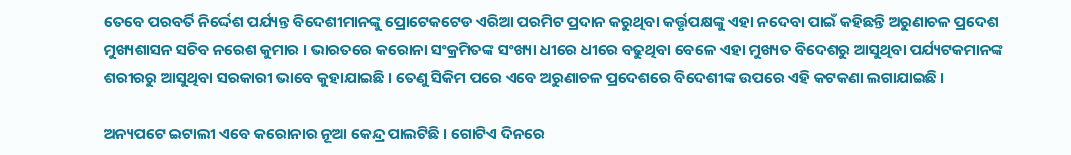ତେବେ ପରବର୍ତି ନିର୍ଦ୍ଦେଶ ପର୍ଯ୍ୟନ୍ତ ବିଦେଶୀମାନଙ୍କୁ ପ୍ରୋଟେକଟେଡ ଏରିଆ ପରମିଟ ପ୍ରଦାନ କରୁଥିବା କର୍ତ୍ତୃପକ୍ଷଙ୍କୁ ଏହା ନଦେବା ପାଇଁ କହିଛନ୍ତି ଅରୁଣାଚଳ ପ୍ରଦେଶ ମୁଖ୍ୟଶାସନ ସଚିବ ନରେଶ କୁମାର । ଭାରତରେ କରୋନା ସଂକ୍ରମିତଙ୍କ ସଂଖ୍ୟା ଧୀରେ ଧୀରେ ବଢୁଥିବା ବେଳେ ଏହା ମୁଖ୍ୟତ ବିଦେଶରୁ ଆସୁଥିବା ପର୍ଯ୍ୟଟକମାନଙ୍କ ଶରୀରରୁ ଆସୁଥିବା ସରକାରୀ ଭାବେ କୁହାଯାଇଛି । ତେଣୁ ସିକିମ ପରେ ଏବେ ଅରୁଣାଚଳ ପ୍ରଦେଶରେ ବିଦେଶୀଙ୍କ ଉପରେ ଏହି କଟକଣା ଲଗାଯାଇଛି ।

ଅନ୍ୟପଟେ ଇଟାଲୀ ଏବେ କରୋନାର ନୂଆ କେନ୍ଦ୍ର ପାଲଟିଛି । ଗୋଟିଏ ଦିନରେ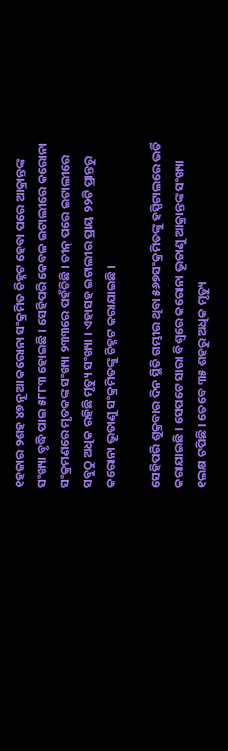୧ହଜାର ୨ଶହ ୪୭ ନୂଆ କରୋନା ସଂକ୍ରମିତ ଚିହ୍ନଟ ହେବା ପରେ ଆକ୍ରାନ୍ତଙ୍କ ସଂଖ୍ୟା ବୃଦ୍ଧି ପାଇ ୫୮୮୩ ହୋଇଛି । ସେହିପରି କେବଳ ଇଟାଲୀରେ କରୋନା ସଂକ୍ରମଣରେ ମୃତକଙ୍କ ସଂଖ୍ୟା ୨୩୩ରେ ପହଁଚିଛି । ଚୀନ୍ ପରେ ଇଟାଲୀରେ ସବୁଠୁ ଅଧିକ ରହିଛି ମୃତ୍ୟୁ ସଂଖ୍ୟା । ଏହାସହ ଇଟାଲୀର ପ୍ରାୟ ୨୨ଟି ପ୍ରାନ୍ତରୁ କରୋନା ଭୂତାଣୁ ସଂକ୍ରମିତଙ୍କୁ ଚିହ୍ନଟ କରାଯାଇଛି ।

ସେହିପରି ଶୁକ୍ରବାର ଦିନ ସ୍ଥିତି ଗମ୍ଭୀର ଥିବା ୫୬୭ସଂକ୍ରମିତଙ୍କୁ ହସ୍ପିଟାଲରେ ଭର୍ତି କରାଯାଇଛି । ସେପଟେ ସାରା ବିଶ୍ୱରେ କରୋନା ଭୂତାଣୁ ଆକ୍ରାନ୍ତଙ୍କ ସଂଖ୍ୟା ୧ଲକ୍ଷ ଟପିଛି । ତେବେ ୩୫ ଶହରୁ ଅଧିକ ମୃତ୍ୟୁ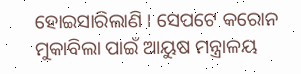ହୋଇସାରିଲାଣି । ସେପଟେ କରୋନ ମୁକାବିଲା ପାଇଁ ଆୟୁଷ ମନ୍ତ୍ରାଳୟ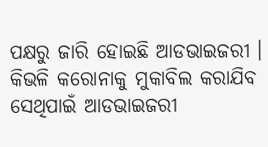ପକ୍ଷରୁ ଜାରି ହୋଇଛି ଆଡଭାଇଜରୀ । କିଭଳି କରୋନାକୁ ମୁକାବିଲ କରାଯିବ ସେଥିପାଇଁ ଆଡଭାଇଜରୀ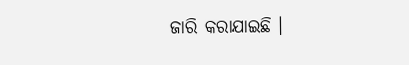ଜାରି କରାଯାଇଛି ।